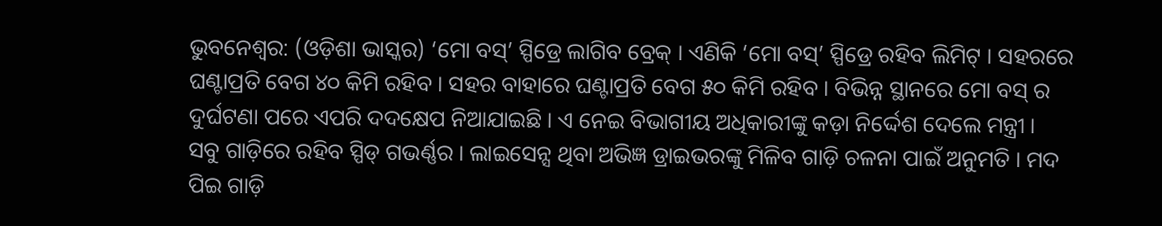ଭୁବନେଶ୍ୱର: (ଓଡ଼ିଶା ଭାସ୍କର) ‘ମୋ ବସ୍’ ସ୍ପିଡ୍ରେ ଲାଗିବ ବ୍ରେକ୍ । ଏଣିକି ‘ମୋ ବସ୍’ ସ୍ପିଡ୍ରେ ରହିବ ଲିମିଟ୍ । ସହରରେ ଘଣ୍ଟାପ୍ରତି ବେଗ ୪୦ କିମି ରହିବ । ସହର ବାହାରେ ଘଣ୍ଟାପ୍ରତି ବେଗ ୫୦ କିମି ରହିବ । ବିଭିନ୍ନ ସ୍ଥାନରେ ମୋ ବସ୍ ର ଦୁର୍ଘଟଣା ପରେ ଏପରି ଦଦକ୍ଷେପ ନିଆଯାଇଛି । ଏ ନେଇ ବିଭାଗୀୟ ଅଧିକାରୀଙ୍କୁ କଡ଼ା ନିର୍ଦ୍ଦେଶ ଦେଲେ ମନ୍ତ୍ରୀ ।
ସବୁ ଗାଡ଼ିରେ ରହିବ ସ୍ପିଡ୍ ଗଭର୍ଣ୍ଣର । ଲାଇସେନ୍ସ ଥିବା ଅଭିଜ୍ଞ ଡ୍ରାଇଭରଙ୍କୁ ମିଳିବ ଗାଡ଼ି ଚଳନା ପାଇଁ ଅନୁମତି । ମଦ ପିଇ ଗାଡ଼ି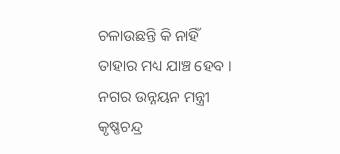ଚଳାଉଛନ୍ତି କି ନାହିଁ ତାହାର ମଧ୍ୟ ଯାଞ୍ଚ ହେବ । ନଗର ଉନ୍ନୟନ ମନ୍ତ୍ରୀ କୃଷ୍ଣଚନ୍ଦ୍ର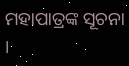ମହାପାତ୍ରଙ୍କ ସୂଚନା ।